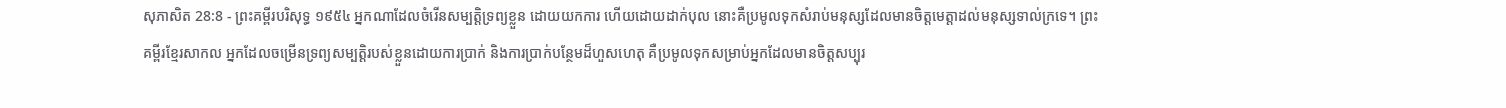សុភាសិត 28:8 - ព្រះគម្ពីរបរិសុទ្ធ ១៩៥៤ អ្នកណាដែលចំរើនសម្បត្តិទ្រព្យខ្លួន ដោយយកការ ហើយដោយដាក់បុល នោះគឺប្រមូលទុកសំរាប់មនុស្សដែលមានចិត្តមេត្តាដល់មនុស្សទាល់ក្រទេ។ ព្រះគម្ពីរខ្មែរសាកល អ្នកដែលចម្រើនទ្រព្យសម្បត្តិរបស់ខ្លួនដោយការប្រាក់ និងការប្រាក់បន្ថែមដ៏ហួសហេតុ គឺប្រមូលទុកសម្រាប់អ្នកដែលមានចិត្តសប្បុរ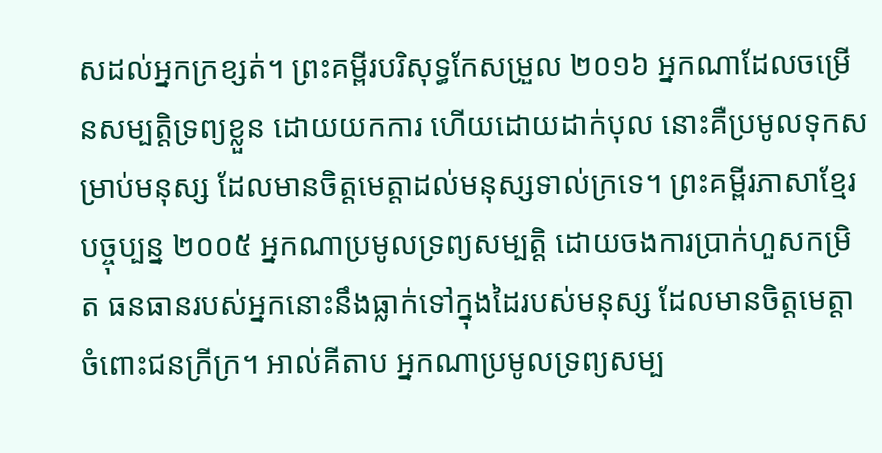សដល់អ្នកក្រខ្សត់។ ព្រះគម្ពីរបរិសុទ្ធកែសម្រួល ២០១៦ អ្នកណាដែលចម្រើនសម្បត្តិទ្រព្យខ្លួន ដោយយកការ ហើយដោយដាក់បុល នោះគឺប្រមូលទុកសម្រាប់មនុស្ស ដែលមានចិត្តមេត្តាដល់មនុស្សទាល់ក្រទេ។ ព្រះគម្ពីរភាសាខ្មែរបច្ចុប្បន្ន ២០០៥ អ្នកណាប្រមូលទ្រព្យសម្បត្តិ ដោយចងការប្រាក់ហួសកម្រិត ធនធានរបស់អ្នកនោះនឹងធ្លាក់ទៅក្នុងដៃរបស់មនុស្ស ដែលមានចិត្តមេត្តាចំពោះជនក្រីក្រ។ អាល់គីតាប អ្នកណាប្រមូលទ្រព្យសម្ប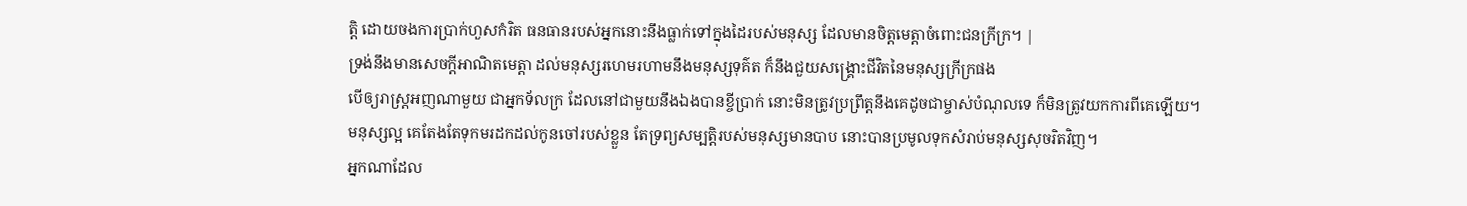ត្តិ ដោយចងការប្រាក់ហួសកំរិត ធនធានរបស់អ្នកនោះនឹងធ្លាក់ទៅក្នុងដៃរបស់មនុស្ស ដែលមានចិត្តមេត្តាចំពោះជនក្រីក្រ។ |
ទ្រង់នឹងមានសេចក្ដីអាណិតមេត្តា ដល់មនុស្សរហេមរហាមនឹងមនុស្សទុគ៌ត ក៏នឹងជួយសង្គ្រោះជីវិតនៃមនុស្សក្រីក្រផង
បើឲ្យរាស្ត្រអញណាមួយ ជាអ្នកទ័លក្រ ដែលនៅជាមួយនឹងឯងបានខ្ចីប្រាក់ នោះមិនត្រូវប្រព្រឹត្តនឹងគេដូចជាម្ចាស់បំណុលទេ ក៏មិនត្រូវយកការពីគេឡើយ។
មនុស្សល្អ គេតែងតែទុកមរដកដល់កូនចៅរបស់ខ្លួន តែទ្រព្យសម្បត្តិរបស់មនុស្សមានបាប នោះបានប្រមូលទុកសំរាប់មនុស្សសុចរិតវិញ។
អ្នកណាដែល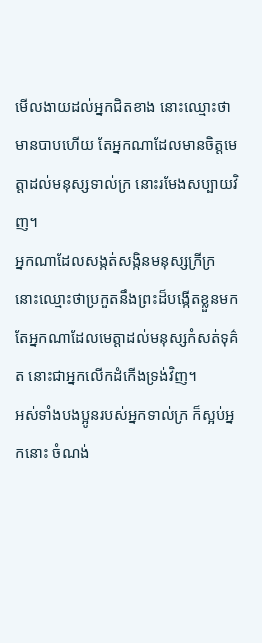មើលងាយដល់អ្នកជិតខាង នោះឈ្មោះថាមានបាបហើយ តែអ្នកណាដែលមានចិត្តមេត្តាដល់មនុស្សទាល់ក្រ នោះរមែងសប្បាយវិញ។
អ្នកណាដែលសង្កត់សង្កិនមនុស្សក្រីក្រ នោះឈ្មោះថាប្រកួតនឹងព្រះដ៏បង្កើតខ្លួនមក តែអ្នកណាដែលមេត្តាដល់មនុស្សកំសត់ទុគ៌ត នោះជាអ្នកលើកដំកើងទ្រង់វិញ។
អស់ទាំងបងប្អូនរបស់អ្នកទាល់ក្រ ក៏ស្អប់អ្នកនោះ ចំណង់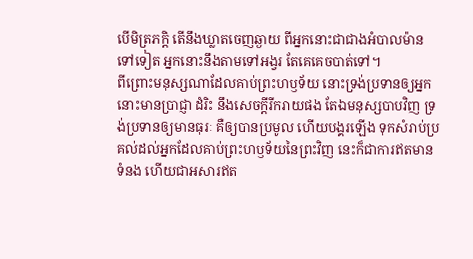បើមិត្រភក្តិ តើនឹងឃ្លាតចេញឆ្ងាយ ពីអ្នកនោះជាជាងអំបាលម៉ានទៅទៀត អ្នកនោះនឹងតាមទៅអង្វរ តែគេគេចបាត់ទៅ។
ពីព្រោះមនុស្សណាដែលគាប់ព្រះហឫទ័យ នោះទ្រង់ប្រទានឲ្យអ្នកនោះមានប្រាជ្ញា ដំរិះ នឹងសេចក្ដីរីករាយផង តែឯមនុស្សបាបវិញ ទ្រង់ប្រទានឲ្យមានធុរៈ គឺឲ្យបានប្រមូល ហើយបង្គរឡើង ទុកសំរាប់ប្រគល់ដល់អ្នកដែលគាប់ព្រះហឫទ័យនៃព្រះវិញ នេះក៏ជាការឥតមានទំនង ហើយជាអសារឥត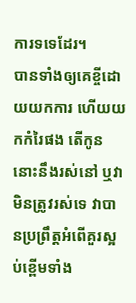ការទទេដែរ។
បានទាំងឲ្យគេខ្ចីដោយយកការ ហើយយកកំរៃផង តើកូននោះនឹងរស់នៅ ឬវាមិនត្រូវរស់ទេ វាបានប្រព្រឹត្តអំពើគួរស្អប់ខ្ពើមទាំង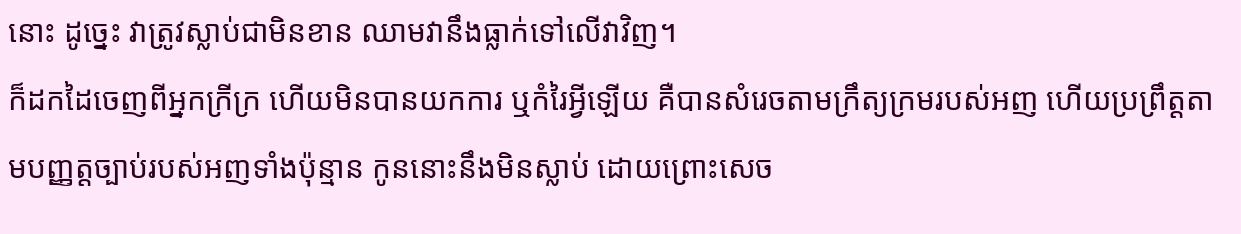នោះ ដូច្នេះ វាត្រូវស្លាប់ជាមិនខាន ឈាមវានឹងធ្លាក់ទៅលើវាវិញ។
ក៏ដកដៃចេញពីអ្នកក្រីក្រ ហើយមិនបានយកការ ឬកំរៃអ្វីឡើយ គឺបានសំរេចតាមក្រឹត្យក្រមរបស់អញ ហើយប្រព្រឹត្តតាមបញ្ញត្តច្បាប់របស់អញទាំងប៉ុន្មាន កូននោះនឹងមិនស្លាប់ ដោយព្រោះសេច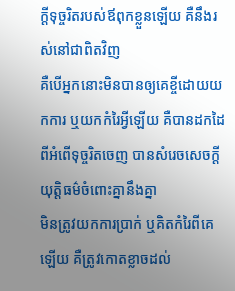ក្ដីទុច្ចរិតរបស់ឪពុកខ្លួនឡើយ គឺនឹងរស់នៅជាពិតវិញ
គឺបើអ្នកនោះមិនបានឲ្យគេខ្ចីដោយយកការ ឬយកកំរៃអ្វីឡើយ គឺបានដកដៃពីអំពើទុច្ចរិតចេញ បានសំរេចសេចក្ដីយុត្តិធម៌ចំពោះគ្នានឹងគ្នា
មិនត្រូវយកការប្រាក់ ឬគិតកំរៃពីគេឡើយ គឺត្រូវកោតខ្លាចដល់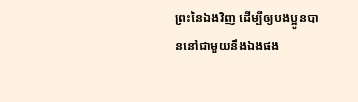ព្រះនៃឯងវិញ ដើម្បីឲ្យបងប្អូនបាននៅជាមួយនឹងឯងផង